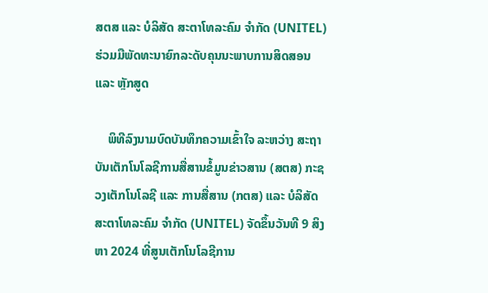ສຕສ ແລະ ບໍລິສັດ ສະຕາໂທລະຄົມ ຈໍາກັດ (UNITEL) ຮ່ວມມືພັດທະນາຍົກລະດັບຄຸນນະພາບການສິດສອນ ແລະ ຫຼັກສູດ

    ພິທີລົງນາມບົດບັນທຶກຄວາມເຂົ້າໃຈ ລະຫວ່າງ ສະຖາບັນເຕັກໂນໂລຊີການສື່ສານຂໍ້ມູນຂ່າວສານ (ສຕສ) ກະຊວງເຕັກໂນໂລຊີ ແລະ ການສື່ສານ (ກຕສ) ແລະ ບໍລິສັດ ສະຕາໂທລະຄົມ ຈໍາກັດ (UNITEL) ຈັດຂຶ້ນວັນທີ 9 ສິງຫາ 2024 ທີ່ສູນເຕັກໂນໂລຊີການ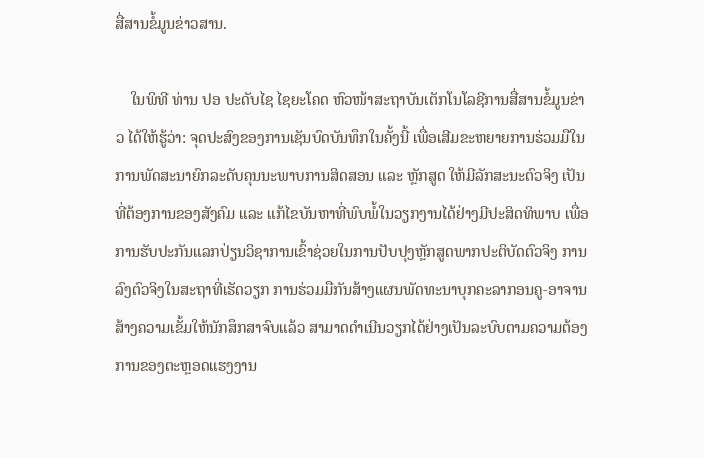ສື່ສານຂໍ້ມູນຂ່າວສານ.

    ໃນພິທີ ທ່ານ ປອ ປະດັບໄຊ ໄຊຍະໂຄດ ຫົວໜ້າສະຖາບັນເຕັກໂນໂລຊີການສື່ສານຂໍ້ມູນຂ່າວ ໄດ້ໃຫ້ຮູ້ວ່າ: ຈຸດປະສົງຂອງການເຊັນບົດບັນທຶກໃນຄັ້ງນີ້ ເພື່ອເສີມຂະຫຍາຍການຮ່ວມມືໃນການພັດສະນາຍົກລະດັບຄຸນນະພາບການສິດສອນ ແລະ ຫຼັກສູດ ໃຫ້ມີລັກສະນະຕົວຈິງ ເປັນທີ່ຕ້ອງການຂອງສັງຄົມ ແລະ ແກ້ໄຂບັນຫາທີ່ພົບພໍ້ໃນວຽກງານໄດ້ຢ່າງມີປະສິດທິພາບ ເພື່ອການຮັບປະກັນແລກປ່ຽນວິຊາການເຂົ້າຊ່ວຍໃນການປັບປຸງຫຼັກສູດພາກປະຕິບັດຕົວຈິງ ການລົງຕົວຈິງໃນສະຖາທີ່ເຮັດວຽກ ການຮ່ວມມືກັນສ້າງແຜນພັດທະນາບຸກຄະລາກອນຄູ-ອາຈານ ສ້າງຄວາມເຂັ້ມໃຫ້ນັກສຶກສາຈົບແລ້ວ ສາມາດດໍາເນີນວຽກໄດ້ຢ່າງເປັນລະບົບຕາມຄວາມຕ້ອງການຂອງຕະຫຼອດແຮງງານ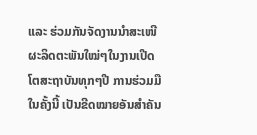ແລະ ຮ່ວມກັນຈັດງານນໍາສະເໜີຜະລິດຕະພັນໃໝ່ໆໃນງານເປີດໂຕສະຖາບັນທຸກໆປີ ການຮ່ວມມືໃນຄັ້ງນີ້ ເປັນຂີດໝາຍອັນສໍາຄັນ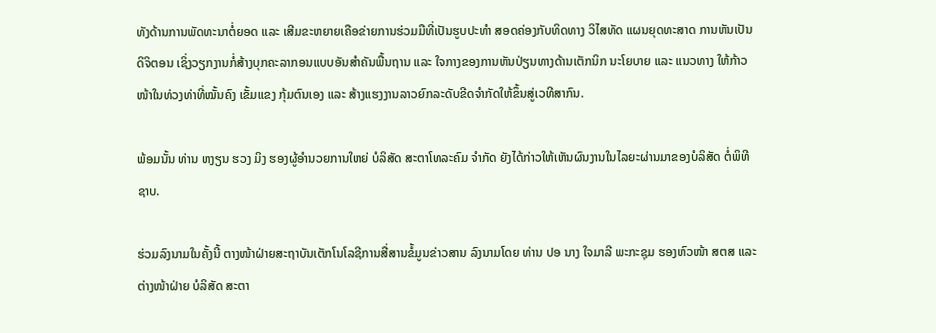ທັງດ້ານການພັດທະນາຕໍ່ຍອດ ແລະ ເສີມຂະຫຍາຍເຄືອຂ່າຍການຮ່ວມມືທີ່ເປັນຮູບປະທໍາ ສອດຄ່ອງກັບທິດທາງ ວິໄສທັດ ແຜນຍຸດທະສາດ ການຫັນເປັນດິຈິຕອນ ເຊິ່ງວຽກງານກໍ່ສ້າງບຸກຄະລາກອນແບບອັນສໍາຄັນພື້ນຖານ ແລະ ໃຈກາງຂອງການຫັນປ່ຽນທາງດ້ານເຕັກນິກ ນະໂຍບາຍ ແລະ ແນວທາງ ໃຫ້ກ້າວໜ້າໃນທ່ວງທ່າທີ່ໝັ້ນຄົງ ເຂັ້ມແຂງ ກຸ້ມຕົນເອງ ແລະ ສ້າງແຮງງານລາວຍົກລະດັບຂີດຈໍາກັດໃຫ້ຂຶ້ນສູ່ເວທີສາກົນ.

ພ້ອມນັ້ນ ທ່ານ ຫງຽນ ຮວງ ມິງ ຮອງຜູ້ອໍານວຍການໃຫຍ່ ບໍລິສັດ ສະຕາໂທລະຄົມ ຈໍາກັດ ຍັງໄດ້ກ່າວໃຫ້ເຫັນຜົນງານໃນໄລຍະຜ່ານມາຂອງບໍລິສັດ ຕໍ່ພິທີຊາບ.

ຮ່ວມລົງນາມໃນຄັ້ງນີ້ ຕາງໜ້າຝ່າຍສະຖາບັນເຕັກໂນໂລຊີການສື່ສານຂໍ້ມູນຂ່າວສານ ລົງນາມໂດຍ ທ່ານ ປອ ນາງ ໃຈມາລີ ພະກະຊຸມ ຮອງຫົວໜ້າ ສຕສ ແລະ ຕ່າງໜ້າຝ່າຍ ບໍລິສັດ ສະຕາ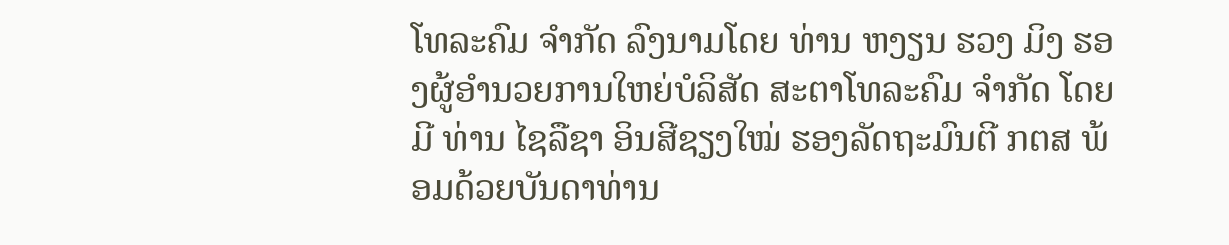ໂທລະຄົມ ຈໍາກັດ ລົງນາມໂດຍ ທ່ານ ຫງຽນ ຮວງ ມິງ ຮອງຜູ້ອໍານວຍການໃຫຍ່ບໍລິສັດ ສະຕາໂທລະຄົມ ຈໍາກັດ ໂດຍມີ ທ່ານ ໄຊລືຊາ ອິນສີຊຽງໃໝ່ ຮອງລັດຖະມົນຕີ ກຕສ ພ້ອມດ້ວຍບັນດາທ່ານ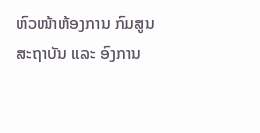ຫົວໜ້າຫ້ອງການ ກົມສູນ ສະຖາບັນ ແລະ ອົງການ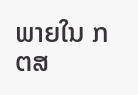ພາຍໃນ ກຕສ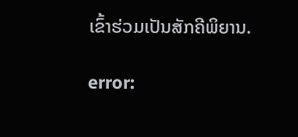ເຂົ້າຮ່ວມເປັນສັກຄີພິຍານ.

error: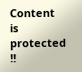Content is protected !!